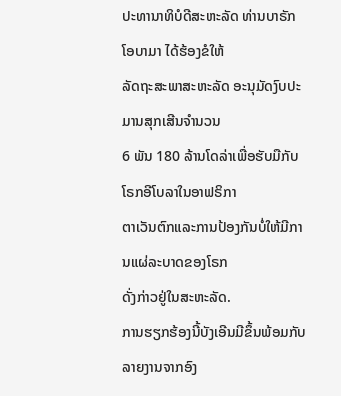ປະທານາທິບໍດີສະຫະລັດ ທ່ານບາຣັກ ໂອບາມາ ໄດ້ຮ້ອງຂໍໃຫ້
ລັດຖະສະພາສະຫະລັດ ອະນຸມັດງົບປະມານສຸກເສີນຈຳນວນ
6 ພັນ 180 ລ້ານໂດລ່າເພື່ອຮັບມືກັບໂຣກອີໂບລາໃນອາຟຣິກາ
ຕາເວັນຕົກແລະການປ້ອງກັນບໍ່ໃຫ້ມີການແຜ່ລະບາດຂອງໂຣກ
ດັ່ງກ່າວຢູ່ໃນສະຫະລັດ.
ການຮຽກຮ້ອງນີ້ບັງເອີນມີຂຶ້ນພ້ອມກັບລາຍງານຈາກອົງ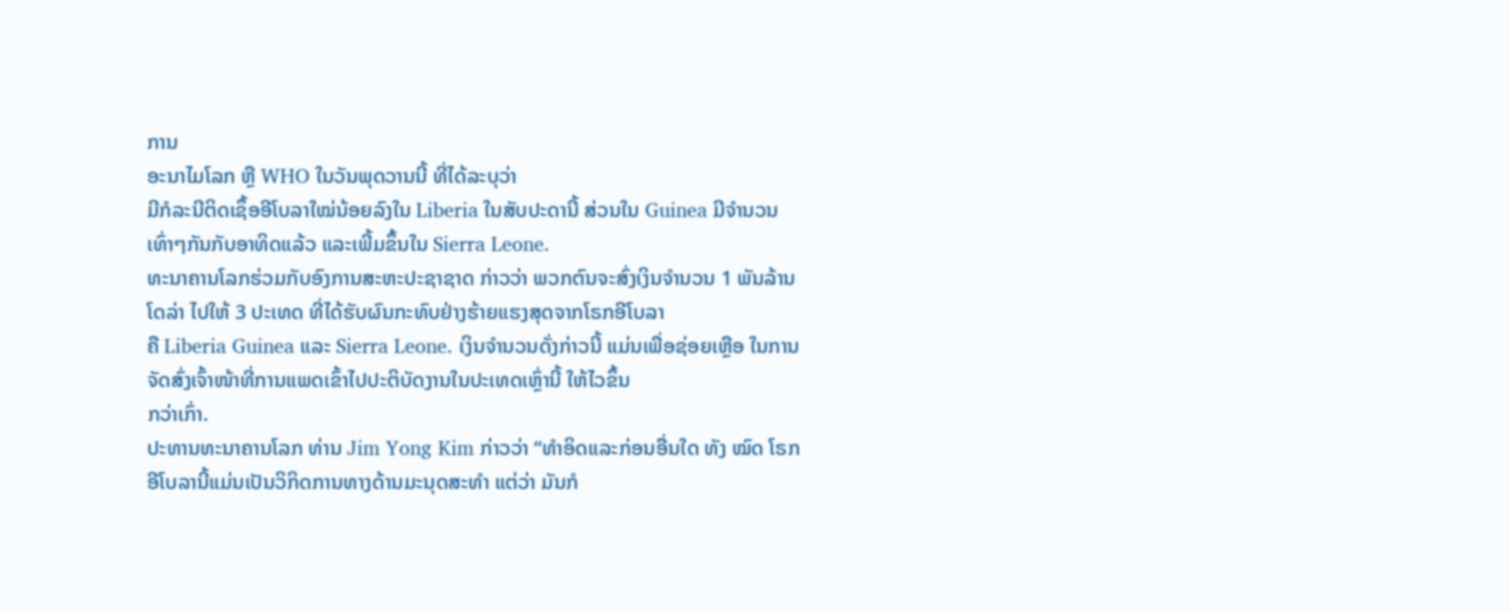ການ
ອະນາໄມໂລກ ຫຼື WHO ໃນວັນພຸດວານນີ້ ທີ່ໄດ້ລະບຸວ່າ
ມີກໍລະນີຕິດເຊຶ້ອອີໂບລາໃໝ່ນ້ອຍລົງໃນ Liberia ໃນສັບປະດານີ້ ສ່ວນໃນ Guinea ມີຈຳນວນເທົ່າໆກັນກັບອາທິດແລ້ວ ແລະເພີ້ມຂຶ້ນໃນ Sierra Leone.
ທະນາຄານໂລກຮ່ວມກັບອົງການສະຫະປະຊາຊາດ ກ່າວວ່າ ພວກຕົນຈະສົ່ງເງິນຈຳນວນ 1 ພັນລ້ານໂດລ່າ ໄປໃຫ້ 3 ປະເທດ ທີ່ໄດ້ຮັບຜົນກະທົບຢ່າງຮ້າຍແຮງສຸດຈາກໂຣກອີໂບລາ
ຄື Liberia Guinea ແລະ Sierra Leone. ເງິນຈຳນວນດັ່ງກ່າວນີ້ ແມ່ນເພື່ອຊ່ອຍເຫຼືອ ໃນການຈັດສົ່ງເຈົ້າໜ້າທີ່ການແພດເຂົ້າໄປປະຕິບັດງານໃນປະເທດເຫຼົ່ານີ້ ໃຫ້ໄວຂຶ້ນ
ກວ່າເກົ່າ.
ປະທານທະນາຄານໂລກ ທ່ານ Jim Yong Kim ກ່າວວ່າ “ທຳອິດແລະກ່ອນອື່ນໃດ ທັງ ໝົດ ໂຣກອີໂບລານີ້ແມ່ນເປັນວິກິດການທາງດ້ານມະນຸດສະທຳ ແຕ່ວ່າ ມັນກໍ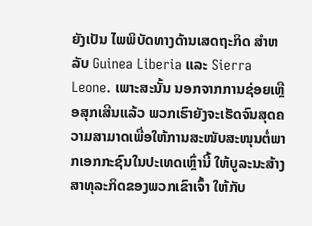ຍັງເປັນ ໄພພິບັດທາງດ້ານເສດຖະກິດ ສຳຫລັບ Guinea Liberia ແລະ Sierra Leone. ເພາະສະນັ້ນ ນອກຈາກການຊ່ອຍເຫຼືອສຸກເສີນແລ້ວ ພວກເຮົາຍັງຈະເຮັດຈົນສຸດຄວາມສາມາດເພື່ອໃຫ້ການສະໜັບສະໜຸນຕໍ່ພາກເອກກະຊົນໃນປະເທດເຫຼົ່ານີ້ ໃຫ້ບູລະນະສ້າງ ສາທຸລະກິດຂອງພວກເຂົາເຈົ້າ ໃຫ້ກັບ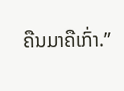ຄືນມາຄືເກົ່າ.”